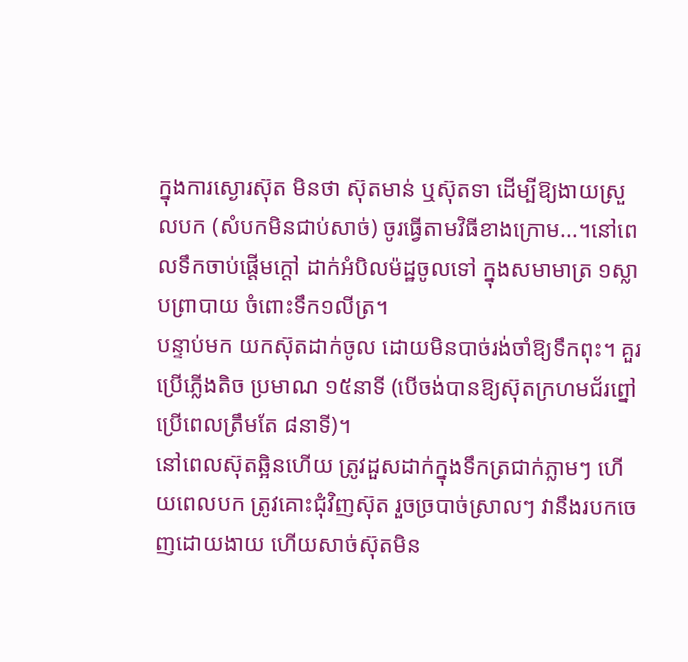ក្នុងការស្ងោរស៊ុត មិនថា ស៊ុតមាន់ ឬស៊ុតទា ដើម្បីឱ្យងាយស្រួលបក (សំបកមិនជាប់សាច់) ចូរធ្វើតាមវិធីខាងក្រោម...។នៅពេលទឹកចាប់ផ្តើមក្តៅ ដាក់អំបិលម៉ដ្ឋចូលទៅ ក្នុងសមាមាត្រ ១ស្លាបព្រាបាយ ចំពោះទឹក១លីត្រ។
បន្ទាប់មក យកស៊ុតដាក់ចូល ដោយមិនបាច់រង់ចាំឱ្យទឹកពុះ។ គួរប្រើភ្លើងតិច ប្រមាណ ១៥នាទី (បើចង់បានឱ្យស៊ុតក្រហមជ័រព្នៅ ប្រើពេលត្រឹមតែ ៨នាទី)។
នៅពេលស៊ុតឆ្អិនហើយ ត្រូវដួសដាក់ក្នុងទឹកត្រជាក់ភ្លាមៗ ហើយពេលបក ត្រូវគោះជុំវិញស៊ុត រួចច្របាច់ស្រាលៗ វានឹងរបកចេញដោយងាយ ហើយសាច់ស៊ុតមិន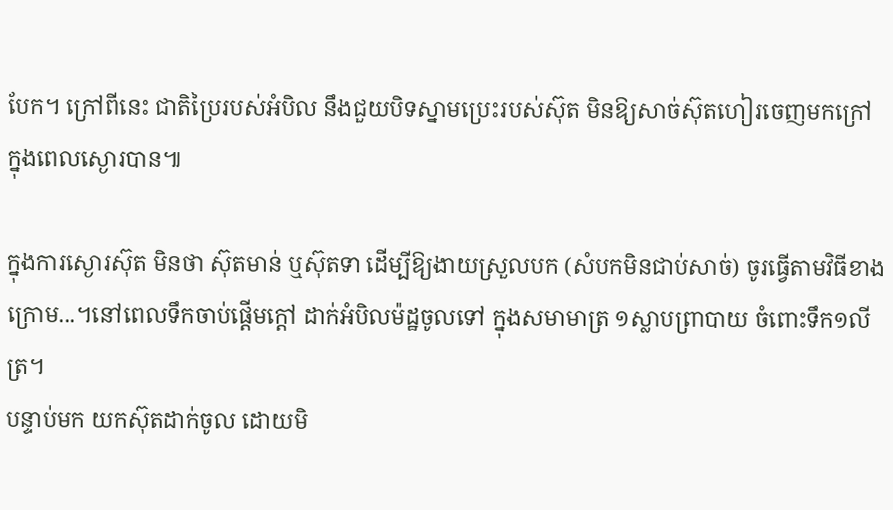បែក។ ក្រៅពីនេះ ជាតិប្រៃរបស់អំបិល នឹងជួយបិទស្នាមប្រេះរបស់ស៊ុត មិនឱ្យសាច់ស៊ុតហៀរចេញមកក្រៅ ក្នុងពេលស្ងោរបាន៕

ក្នុងការស្ងោរស៊ុត មិនថា ស៊ុតមាន់ ឬស៊ុតទា ដើម្បីឱ្យងាយស្រួលបក (សំបកមិនជាប់សាច់) ចូរធ្វើតាមវិធីខាងក្រោម...។នៅពេលទឹកចាប់ផ្តើមក្តៅ ដាក់អំបិលម៉ដ្ឋចូលទៅ ក្នុងសមាមាត្រ ១ស្លាបព្រាបាយ ចំពោះទឹក១លីត្រ។
បន្ទាប់មក យកស៊ុតដាក់ចូល ដោយមិ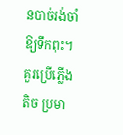នបាច់រង់ចាំឱ្យទឹកពុះ។ គួរប្រើភ្លើងតិច ប្រមា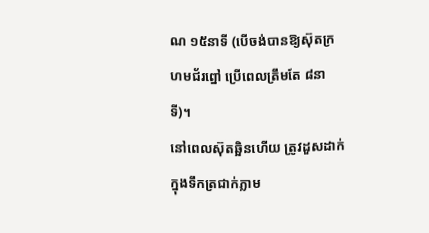ណ ១៥នាទី (បើចង់បានឱ្យស៊ុតក្រហមជ័រព្នៅ ប្រើពេលត្រឹមតែ ៨នាទី)។
នៅពេលស៊ុតឆ្អិនហើយ ត្រូវដួសដាក់ក្នុងទឹកត្រជាក់ភ្លាម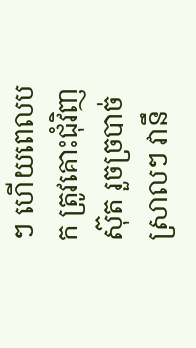ៗ ហើយពេលបក ត្រូវគោះជុំវិញស៊ុត រួចច្របាច់ស្រាលៗ វានឹ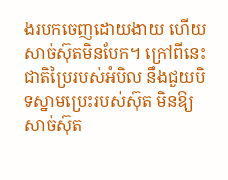ងរបកចេញដោយងាយ ហើយសាច់ស៊ុតមិនបែក។ ក្រៅពីនេះ ជាតិប្រៃរបស់អំបិល នឹងជួយបិទស្នាមប្រេះរបស់ស៊ុត មិនឱ្យសាច់ស៊ុត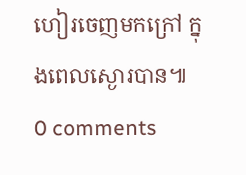ហៀរចេញមកក្រៅ ក្នុងពេលស្ងោរបាន៕
0 comments